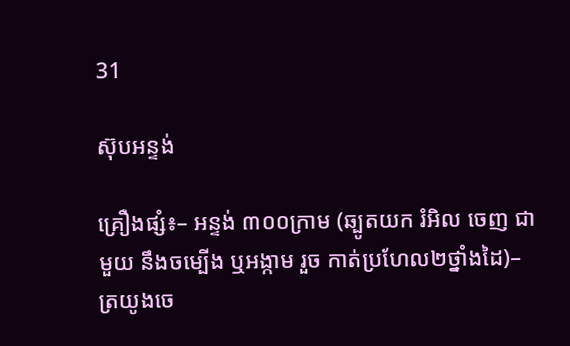31

ស៊ុបអន្ទង់

គ្រឿងផ្សំ៖– អន្ទង់ ៣០០ក្រាម (ឆ្បូតយក រំអិល ចេញ ជាមួយ នឹងចម្បើង ឬអង្កាម រួច កាត់ប្រហែល២ថ្នាំងដៃ)– ត្រយូងចេ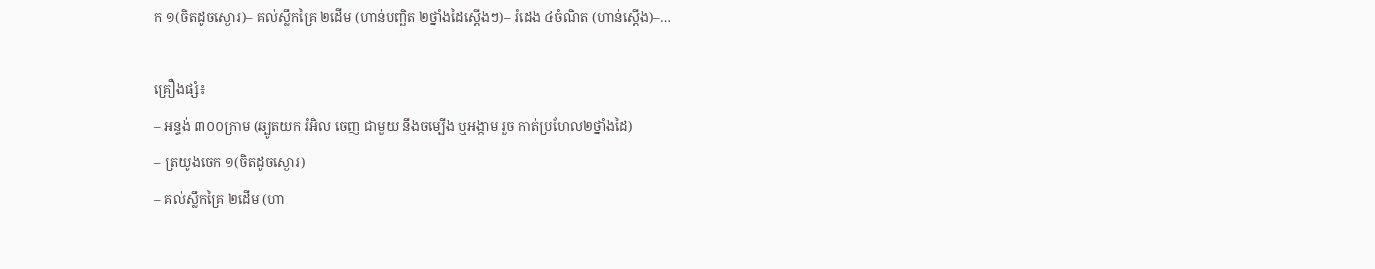ក ១(ចិតដូចស្ងោរ)– គល់ស្លឹកគ្រៃ ២ដើម (ហាន់បញ្ឆិត ២ថ្នាំងដៃស្តើងៗ)– រំដេង ៤ចំណិត (ហាន់ស្តើង)–…

គ្រឿងផ្សំ៖
– អន្ទង់ ៣០០ក្រាម (ឆ្បូតយក រំអិល ចេញ ជាមួយ នឹងចម្បើង ឬអង្កាម រួច កាត់ប្រហែល២ថ្នាំងដៃ)
– ត្រយូងចេក ១(ចិតដូចស្ងោរ)
– គល់ស្លឹកគ្រៃ ២ដើម (ហា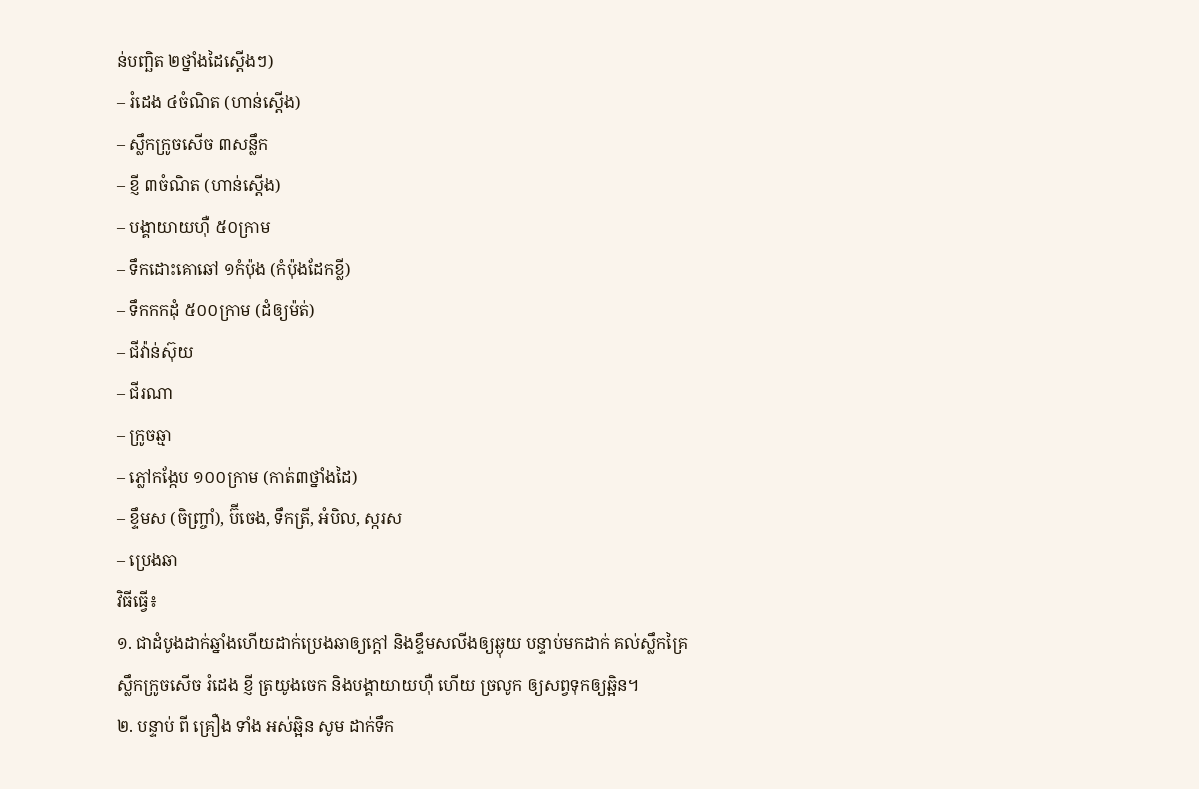ន់បញ្ឆិត ២ថ្នាំងដៃស្តើងៗ)
– រំដេង ៤ចំណិត (ហាន់ស្តើង)
– ស្លឹកក្រូចសើច ៣សន្លឹក
– ខ្ញី ៣ចំណិត (ហាន់ស្តើង)
– បង្គាយាយហ៊ឺ ៥០ក្រាម
– ទឹកដោះគោឆៅ ១កំប៉ុង (កំប៉ុងដែកខ្លី)
– ទឹកកកដុំ ៥០០ក្រាម (ដំឲ្យម៉ត់)
– ជីវ៉ាន់ស៊ុយ
– ជីរណា
– ក្រូចឆ្មា
– ភ្លៅកង្កែប ១០០ក្រាម (កាត់៣ថ្នាំងដៃ)
– ខ្ទឹមស (ចិញ្រ្ចាំ), ប៊ីចេង, ទឹកត្រី, អំបិល, ស្ករស
– ប្រេងឆា
វិធីធ្វើ៖
១. ជាដំបូងដាក់ឆ្នាំងហើយដាក់ប្រេងឆាឲ្យក្តៅ និងខ្ទឹមសលីងឲ្យឆ្ងុយ បន្ទាប់មកដាក់ គល់ស្លឹកគ្រៃ ស្លឹកក្រូចសើច រំដេង ខ្ញី ត្រយូងចេក និងបង្គាយាយហ៊ឺ ហើយ ច្រលូក ឲ្យសព្វទុកឲ្យឆ្អិន។
២. បន្ទាប់ ពី គ្រឿង ទាំង អស់ឆ្អិន សូម ដាក់ទឹក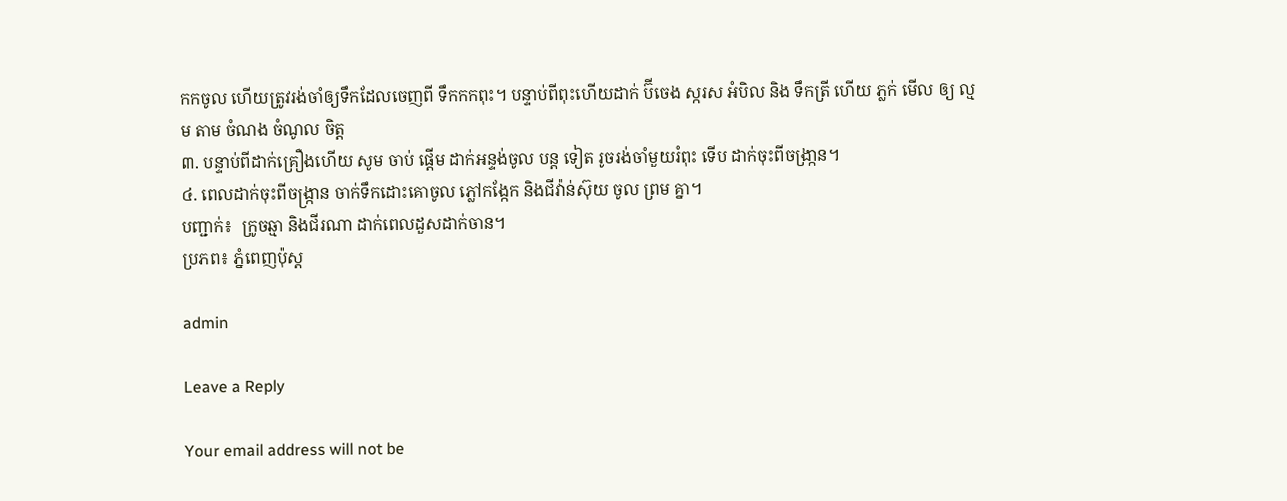កកចូល ហើយត្រូវរង់ចាំឲ្យទឹកដែលចេញពី ទឹកកកពុះ។ បន្ទាប់ពីពុះហើយដាក់ ប៊ីចេង ស្ករស អំបិល និង ទឹកត្រី ហើយ ភ្លក់ មើល ឲ្យ ល្មម តាម ចំណង ចំណូល ចិត្ត
៣. បន្ទាប់ពីដាក់គ្រឿងហើយ សូម ចាប់ ផ្តើម ដាក់អន្ទង់ចូល បន្ត ទៀត រូចរង់ចាំមួយរំពុះ ទើប ដាក់ចុះពីចង្រា្កន។
៤. ពេលដាក់ចុះពីចង្ក្រាន ចាក់ទឹកដោះគោចូល ភ្លៅកង្កែក និងជីវ៉ាន់ស៊ុយ ចូល ព្រម គ្នា។
បញ្ជាក់៖  ក្រូចឆ្មា និងជីរណា ដាក់ពេលដួសដាក់ចាន។
ប្រភព៖ ភ្នំពេញប៉ុស្ត

admin

Leave a Reply

Your email address will not be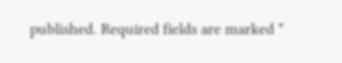published. Required fields are marked *